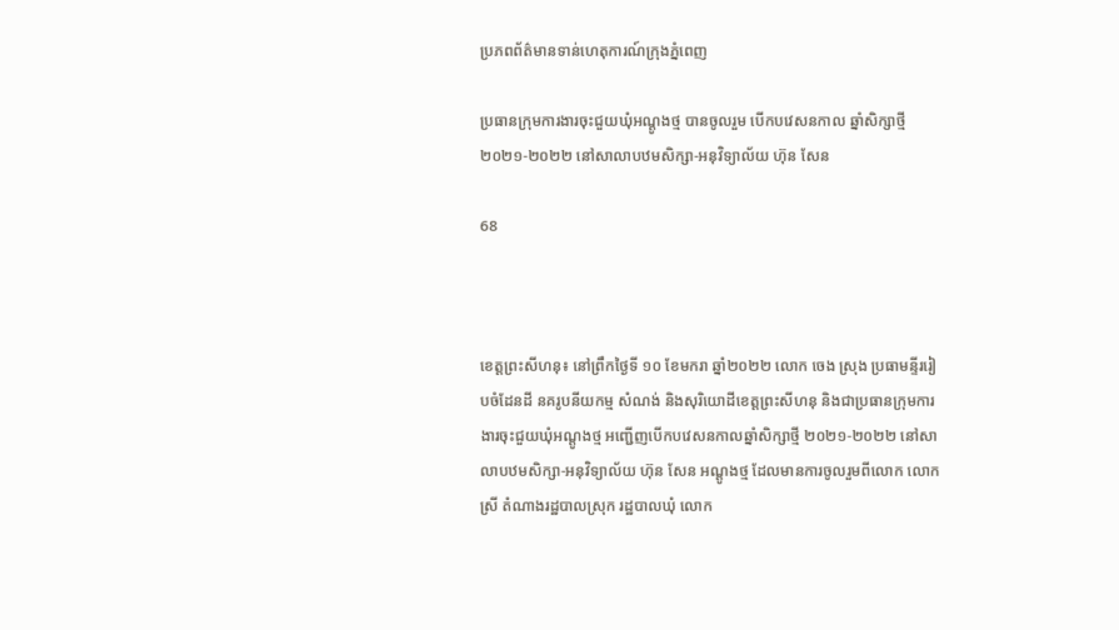ប្រភពព័ត៌មានទាន់ហេតុការណ៍ក្រុងភ្នំពេញ

ប្រធានក្រុមការងារចុះជួយឃុំអណ្តូងថ្ម បានចូលរួម បើកបវេសនកាល ឆ្នាំសិក្សាថ្មី២០២១-២០២២ នៅសាលាបឋមសិក្សា-អនុវិទ្យាល័យ ហ៊ុន សែន

68



ខេត្តព្រះសីហនុ៖ នៅព្រឹកថ្ងៃទី ១០ ខែមករា ឆ្នាំ២០២២ លោក ចេង ស្រុង ប្រធាមន្ទីររៀបចំដែនដី នគរូបនីយកម្ម សំណង់ និងសុរិយោដីខេត្តព្រះសីហនុ និងជាប្រធានក្រុមការងារចុះជួយឃុំអណ្តូងថ្ម អញ្ជើញបើកបវេសនកាលឆ្នាំសិក្សាថ្មី ២០២១-២០២២ នៅសាលាបឋមសិក្សា-អនុវិទ្យាល័យ ហ៊ុន សែន អណ្តូងថ្ម ដែលមានការចូលរួមពីលោក លោកស្រី តំណាងរដ្ឋបាលស្រុក រដ្ឋបាលឃុំ លោក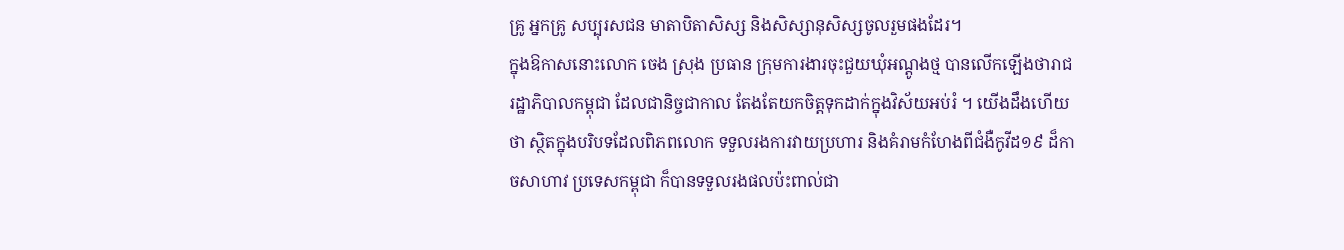គ្រូ អ្នកគ្រូ សប្បុរសជន មាតាបិតាសិស្ស និងសិស្សានុសិស្សចូលរួមផងដែរ។
ក្នុងឱកាសនោះលោក ចេង ស្រុង ប្រធាន ក្រុមការងារចុះជួយឃុំអណ្តូងថ្ម បានលើកឡើងថារាជរដ្ឋាភិបាលកម្ពុជា ដែលជានិច្ចជាកាល តែងតែយកចិត្តទុកដាក់ក្នុងវិស័យអប់រំ ។ យើងដឹងហើយថា ស្ថិតក្នុងបរិបទដែលពិភពលោក ទទួលរងការវាយប្រហារ និងគំរាមកំហែងពីជំងឺកូវីដ១៩ ដ៏កាចសាហាវ ប្រទេសកម្ពុជា ក៏បានទទួលរងផលប៉ះពាល់ជា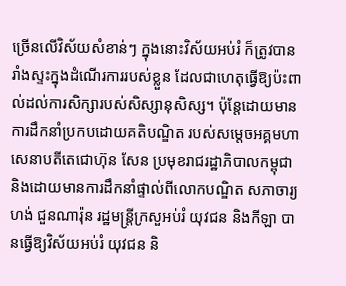ច្រើនលើវិស័យសំខាន់ៗ ក្នុងនោះវិស័យអប់រំ ក៏ត្រូវបានរាំងស្ទះក្នុងដំណើរការរបស់ខ្លួន ដែលជាហេតុធ្វើឱ្យប៉ះពាល់ដល់ការសិក្សារបស់សិស្សានុសិស្ស។ ប៉ុន្តែដោយមានការដឹកនាំប្រកបដោយគតិបណ្ឌិត របស់សម្តេចអគ្គមហាសេនាបតីតេជោហ៊ុន សែន ប្រមុខរាជរដ្ឋាភិបាលកម្ពុជា និងដោយមានការដឹកនាំផ្ទាល់ពីលោកបណ្ឌិត សភាចារ្យហង់ ជួនណារ៉ុន រដ្ឋមន្ត្រីក្រសួអប់រំ យុវជន និងកីឡា បានធ្វើឱ្យវិស័យអប់រំ យុវជន និ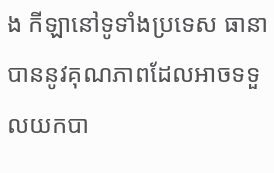ង កីឡានៅទូទាំងប្រទេស ធានាបាននូវគុណភាពដែលអាចទទួលយកបា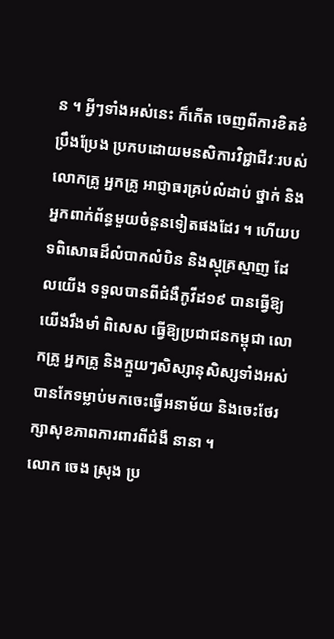ន ។ អ្វីៗទាំងអស់នេះ ក៏កើត ចេញពីការខិតខំប្រឹងប្រែង ប្រកបដោយមនសិការវិជ្ជាជីវៈរបស់លោកគ្រូ អ្នកគ្រូ អាជ្ញាធរគ្រប់លំដាប់ ថ្នាក់ និងអ្នកពាក់ព័ន្ធមួយចំនួនទៀតផងដែរ ។ ហើយបទពិសោធដ៏លំបាកលំបិន និងស្មុគ្រស្មាញ ដែលយើង ទទួលបានពីជំងឺកូវីដ១៩ បានធ្វើឱ្យយើងរឹងមាំ ពិសេស ធ្វើឱ្យប្រជាជនកម្ពុជា លោកគ្រូ អ្នកគ្រូ និងក្មួយៗសិស្សានុសិស្សទាំងអស់ បានកែទម្លាប់មកចេះធ្វើអនាម័យ និងចេះថែរក្សាសុខភាពការពារពីជំងឺ នានា ។
លោក ចេង ស្រុង ប្រ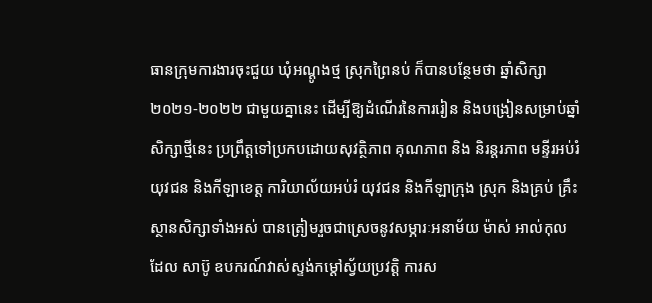ធានក្រុមការងារចុះជួយ ឃុំអណ្តូងថ្ម ស្រុកព្រៃនប់ ក៏បានបន្ថែមថា ឆ្នាំសិក្សា ២០២១-២០២២ ជាមួយគ្នានេះ ដើម្បីឱ្យដំណើរនៃការរៀន និងបង្រៀនសម្រាប់ឆ្នាំសិក្សាថ្មីនេះ ប្រព្រឹត្តទៅប្រកបដោយសុវត្ថិភាព គុណភាព និង និរន្តរភាព មន្ទីរអប់រំ យុវជន និងកីឡាខេត្ត ការិយាល័យអប់រំ យុវជន និងកីឡាក្រុង ស្រុក និងគ្រប់ គ្រឹះស្ថានសិក្សាទាំងអស់ បានត្រៀមរួចជាស្រេចនូវសម្ភារៈអនាម័យ ម៉ាស់ អាល់កុល ដែល សាប៊ូ ឧបករណ៍វាស់ស្ទង់កម្ដៅស្វ័យប្រវត្តិ ការស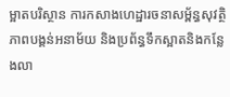ម្អាតបរិស្ថាន ការកសាងហេដ្ឋារចនាសម្ព័ន្ធសុវត្ថិភាពបង្គន់អនាម័យ និងប្រព័ន្ធទឹកស្អាតនិងកន្លែងលា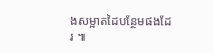ងសម្អាតដៃបន្ថែមផងដែរ ៕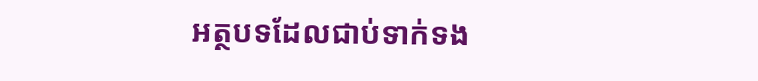អត្ថបទដែលជាប់ទាក់ទង